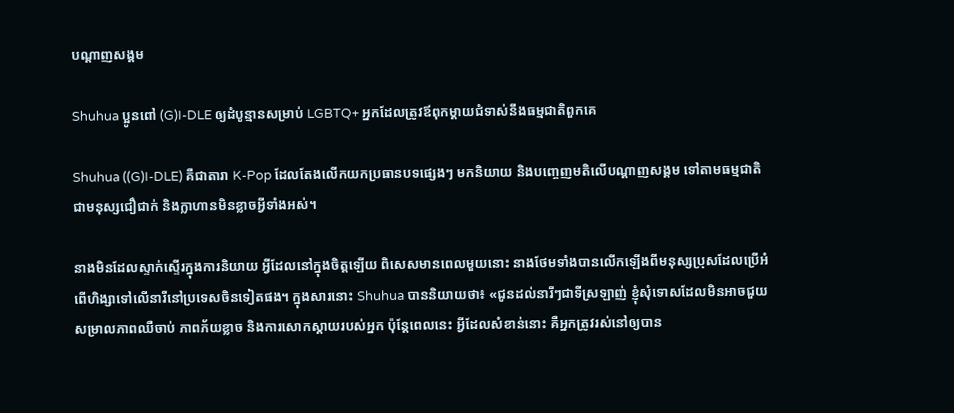បណ្តាញសង្គម

Shuhua ប្អូនពៅ (G)I-DLE ឲ្យដំបូន្មានសម្រាប់ LGBTQ+ អ្នកដែលត្រូវឪពុកម្ដាយជំទាស់នឹងធម្មជាតិពួកគេ

Shuhua ((G)I-DLE) គឺជាតារា K-Pop ដែលតែងលើកយកប្រធានបទផ្សេងៗ មកនិយាយ និងបញ្ចេញមតិលើបណ្ដាញសង្គម ទៅតាមធម្មជាតិជាមនុស្សជឿជាក់ និងក្លាហានមិនខ្លាចអ្វីទាំងអស់។

នាងមិនដែលស្ទាក់ស្ទើរក្នុងការនិយាយ អ្វីដែលនៅក្នុងចិត្តឡើយ ពិសេសមានពេលមួយនោះ នាងថែមទាំងបានលើកឡើងពីមនុស្សប្រុសដែលប្រើអំពើហិង្សាទៅលើនារីនៅប្រទេសចិនទៀតផង។ ក្នុងសារនោះ Shuhua បាននិយាយថា៖ «ជូនដល់នារីៗជាទីស្រឡាញ់ ខ្ញុំសុំទោសដែលមិនអាចជួយសម្រាលភាពឈឺចាប់ ភាពភ័យខ្លាច និងការសោកស្ដាយរបស់អ្នក ប៉ុន្តែពេលនេះ អ្វីដែលសំខាន់នោះ គឺអ្នកត្រូវរស់នៅឲ្យបាន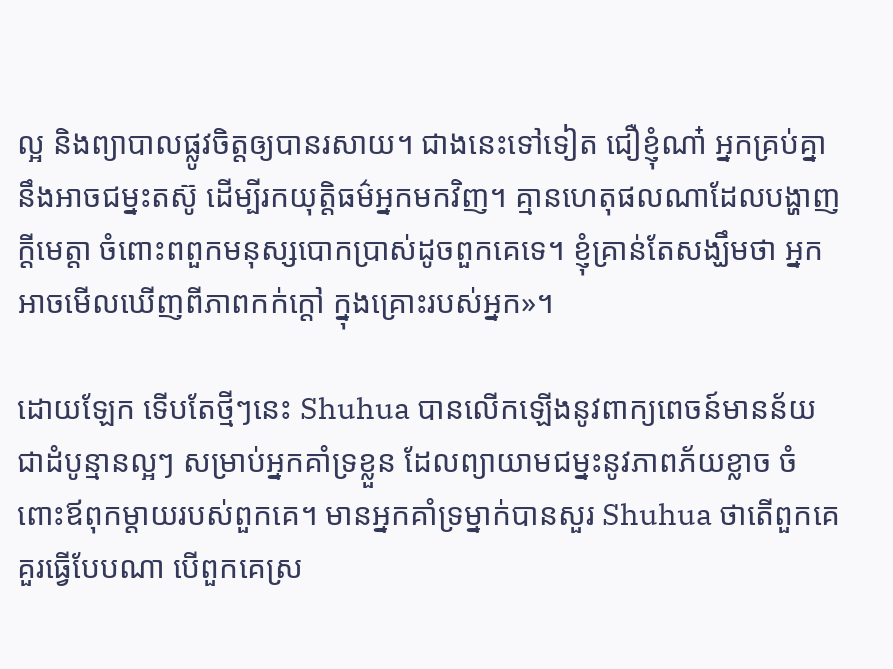ល្អ និងព្យាបាលផ្លូវចិត្តឲ្យបានរសាយ។ ជាងនេះទៅទៀត ជឿខ្ញុំណា៎ អ្នកគ្រប់គ្នានឹងអាចជម្នះតស៊ូ ដើម្បីរកយុត្តិធម៌អ្នកមកវិញ។ គ្មានហេតុផលណាដែលបង្ហាញក្ដីមេត្តា ចំពោះពពួកមនុស្សបោកប្រាស់ដូចពួកគេទេ។ ខ្ញុំគ្រាន់តែសង្ឃឹមថា អ្នកអាចមើលឃើញពីភាពកក់ក្ដៅ ក្នុងគ្រោះរបស់អ្នក»។

ដោយឡែក ទើបតែថ្មីៗនេះ Shuhua បានលើកឡើងនូវពាក្យពេចន៍មានន័យ ជាដំបូន្មានល្អៗ សម្រាប់អ្នកគាំទ្រខ្លួន ដែលព្យាយាមជម្នះនូវភាពភ័យខ្លាច ចំពោះឪពុកម្ដាយរបស់ពួកគេ។ មានអ្នកគាំទ្រម្នាក់បានសួរ Shuhua ថាតើពួកគេគួរធ្វើបែបណា បើពួកគេស្រ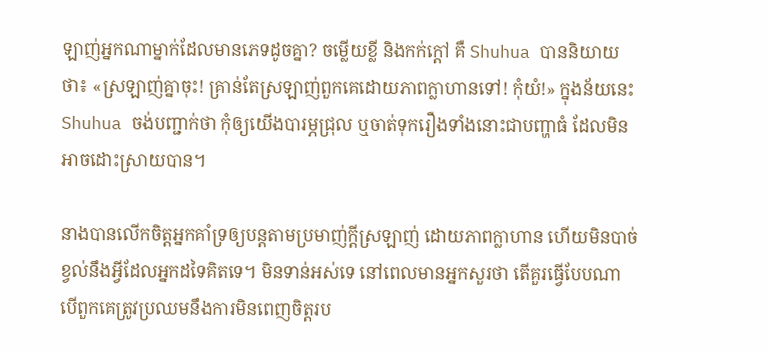ឡាញ់អ្នកណាម្នាក់ដែលមានភេទដូចគ្នា? ចម្លើយខ្លី និងកក់ក្ដៅ គឺ Shuhua បាននិយាយថា៖ «ស្រឡាញ់គ្នាចុះ! គ្រាន់តែស្រឡាញ់ពួកគេដោយភាពក្លាហានទៅ! កុំយំ!» ក្នុងន័យនេះ Shuhua ចង់បញ្ជាក់ថា កុំឲ្យយើងបារម្ភជ្រុល ឬចាត់ទុករឿងទាំងនោះជាបញ្ហាធំ ដែលមិនអាចដោះស្រាយបាន។

នាងបានលើកចិត្តអ្នកគាំទ្រឲ្យបន្តតាមប្រមាញ់ក្ដីស្រឡាញ់ ដោយភាពក្លាហាន ហើយមិនបាច់ខ្វល់នឹងអ្វីដែលអ្នកដទៃគិតទេ។ មិនទាន់អស់ទេ នៅពេលមានអ្នកសួរថា តើគួរធ្វើបែបណា បើពួកគេត្រូវប្រឈមនឹងការមិនពេញចិត្តរប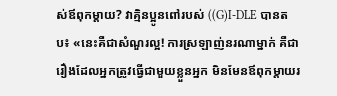ស់ឪពុកម្ដាយ? វាគ្មិនប្អូនពៅរបស់ ((G)I-DLE បានតប៖ «នេះគឺជាសំណួរល្អ! ការស្រឡាញ់នរណាម្នាក់ គឺជារឿងដែលអ្នកត្រូវធ្វើជាមួយខ្លួនអ្នក មិនមែនឪពុកម្តាយរ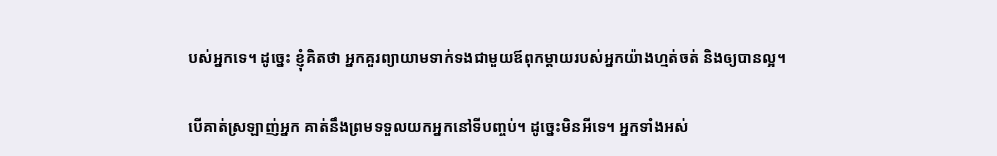បស់អ្នកទេ។ ដូច្នេះ ខ្ញុំគិតថា អ្នកគួរព្យាយាមទាក់ទងជាមួយឪពុកម្ដាយរបស់អ្នកយ៉ាងហ្មត់ចត់ និងឲ្យបានល្អ។

បើគាត់ស្រឡាញ់អ្នក គាត់នឹងព្រមទទួលយកអ្នកនៅទីបញ្ចប់។ ដូច្នេះមិនអីទេ។ អ្នកទាំងអស់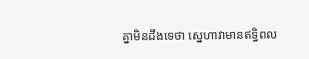គ្នាមិនដឹងទេថា ស្នេហាវាមានឥទ្ធិពល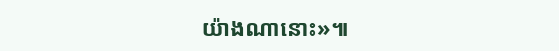យ៉ាងណានោះ»៕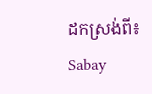ដកស្រង់ពី៖ Sabay